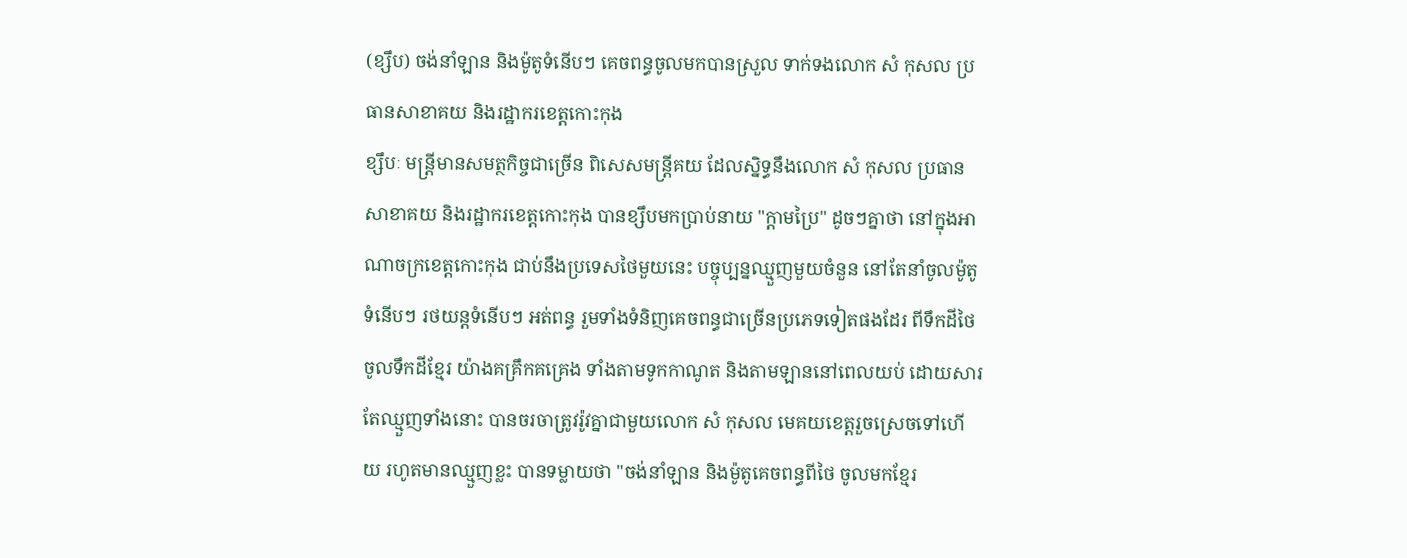(ខ្សឹប) ចង់នាំឡាន និងម៉ូតូទំនើបៗ គេចពន្ធចូលមកបានស្រួល ទាក់ទងលោក សំ កុសល ប្រធានសាខាគយ និងរដ្ឋាករខេត្តកោះកុង
ខ្សឹបៈ មន្ត្រីមានសមត្ថកិច្ចជាច្រើន ពិសេសមន្ត្រីគយ ដែលស្និទ្ធនឹងលោក សំ កុសល ប្រធានសាខាគយ និងរដ្ឋាករខេត្តកោះកុង បានខ្សឹបមកប្រាប់នាយ "ក្តាមប្រៃ" ដូចៗគ្នាថា នៅក្នុងអាណាចក្រខេត្តកោះកុង ជាប់នឹងប្រទេសថៃមួយនេះ បច្ចុប្បន្នឈ្មួញមួយចំនួន នៅតែនាំចូលម៉ូតូទំនើបៗ រថយន្តទំនើបៗ អត់ពន្ធ រួមទាំងទំនិញគេចពន្ធជាច្រើនប្រភេទទៀតផងដែរ ពីទឹកដីថៃ ចូលទឹកដីខ្មែរ យ៉ាងគគ្រឹកគគ្រេង ទាំងតាមទូកកាណូត និងតាមឡាននៅពេលយប់ ដោយសារតែឈ្មួញទាំងនោះ បានចរចាត្រូវរ៉ូវគ្នាជាមួយលោក សំ កុសល មេគយខេត្តរួចស្រេចទៅហើយ រហូតមានឈ្មួញខ្លះ បានទម្លាយថា "ចង់នាំឡាន និងម៉ូតូគេចពន្ធពីថៃ ចូលមកខ្មែរ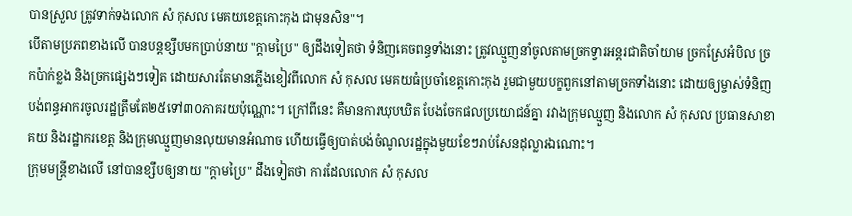បានស្រួល ត្រូវទាក់ទងលោក សំ កុសល មេគយខេត្តកោះកុង ជាមុនសិន"។
បើតាមប្រភពខាងលើ បានបន្តខ្សឹបមកប្រាប់នាយ "ក្តាមប្រៃ" ឲ្យដឹងទៀតថា ទំនិញគេចពន្ធទាំងនោះ ត្រូវឈ្មួញនាំចូលតាមច្រកទ្វារអន្តរជាតិចាំយាម ច្រកស្រែអំបិល ច្រកប៉ាក់ខ្លង និងច្រកផ្សេងៗទៀត ដោយសារតែមានភ្លើងខៀវពីលោក សំ កុសល មេគយធំប្រចាំខេត្តកោះកុង រួមជាមួយបក្ខពួកនៅតាមច្រកទាំងនោះ ដោយឲ្យម្ចាស់ទំនិញបង់ពន្ធអាករចូលរដ្ឋត្រឹមតែ២៥ទៅ៣០ភាគរយប៉ុណ្ណោះ។ ក្រៅពីនេះ គឺមានការឃុបឃិត បែងចែកផលប្រយោជន៍គ្នា រវាងក្រុមឈ្មួញ និងលោក សំ កុសល ប្រធានសាខាគយ និងរដ្ឋាករខេត្ត និងក្រុមឈ្មួញមានលុយមានអំណាច ហើយធ្វើឲ្យបាត់បង់ចំណូលរដ្ឋក្នុងមួយខែៗរាប់សែនដុល្លារឯណោះ។
ក្រុមមន្ត្រីខាងលើ នៅបានខ្សឹបឲ្យនាយ "ក្តាមប្រៃ" ដឹងទៀតថា ការដែលលោក សំ កុសល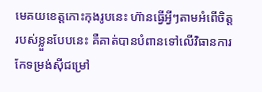មេគយខេត្តកោះកុងរូបនេះ ហ៊ានធ្វើអ្វីៗតាមអំពើចិត្តរបស់ខ្លួនបែបនេះ គឺគាត់បានបំពានទៅលើវិធានការកែទម្រង់ស៊ីជម្រៅ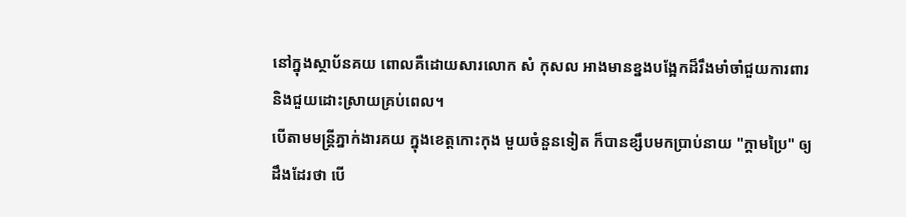នៅក្នុងស្ថាប័នគយ ពោលគឺដោយសារលោក សំ កុសល អាងមានខ្នងបង្អែកដ៏រឹងមាំចាំជួយការពារ និងជួយដោះស្រាយគ្រប់ពេល។
បើតាមមន្ត្រីភ្នាក់ងារគយ ក្នុងខេត្តកោះកុង មួយចំនួនទៀត ក៏បានខ្សឹបមកប្រាប់នាយ "ក្តាមប្រៃ" ឲ្យដឹងដែរថា បើ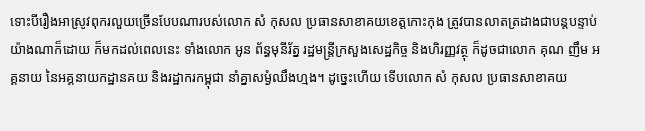ទោះបីរឿងអាស្រូវពុករលួយច្រើនបែបណារបស់លោក សំ កុសល ប្រធានសាខាគយខេត្តកោះកុង ត្រូវបានលាតត្រដាងជាបន្តបន្ទាប់យ៉ាងណាក៏ដោយ ក៏មកដល់ពេលនេះ ទាំងលោក អូន ព័ន្ធមុនីរ័ត្ន រដ្ឋមន្ត្រីក្រសួងសេដ្ឋកិច្ច និងហិរញ្ញវត្ថុ ក៏ដូចជាលោក គុណ ញឹម អគ្គនាយ នៃអគ្គនាយកដ្ឋានគយ និងរដ្ឋាករកម្ពុជា នាំគ្នាសម្ងំឈឹងហ្មង។ ដូច្នេះហើយ ទើបលោក សំ កុសល ប្រធានសាខាគយ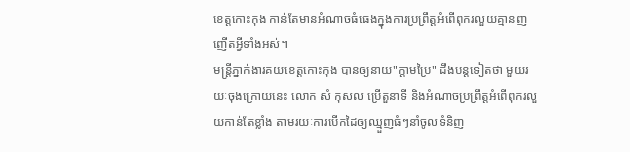ខេត្តកោះកុង កាន់តែមានអំណាចធំធេងក្នុងការប្រព្រឹត្តអំពើពុករលួយគ្មានញញើតអ្វីទាំងអស់។
មន្ត្រីភ្នាក់ងារគយខេត្តកោះកុង បានឲ្យនាយ"ក្តាមប្រៃ" ដឹងបន្តទៀតថា មួយរយៈចុងក្រោយនេះ លោក សំ កុសល ប្រើតួនាទី និងអំណាចប្រព្រឹត្តអំពើពុករលួយកាន់តែខ្លាំង តាមរយៈការបើកដៃឲ្យឈ្មួញធំៗនាំចូលទំនិញ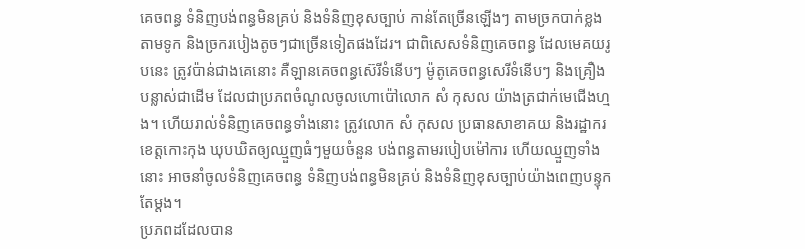គេចពន្ធ ទំនិញបង់ពន្ធមិនគ្រប់ និងទំនិញខុសច្បាប់ កាន់តែច្រើនឡើងៗ តាមច្រកបាក់ខ្លង តាមទូក និងច្រករបៀងតូចៗជាច្រើនទៀតផងដែរ។ ជាពិសេសទំនិញគេចពន្ធ ដែលមេគយរូបនេះ ត្រូវប៉ាន់ជាងគេនោះ គឺឡានគេចពន្ធស៊េរីទំនើបៗ ម៉ូតូគេចពន្ធសេរីទំនើបៗ និងគ្រឿងបន្លាស់ជាដើម ដែលជាប្រភពចំណូលចូលហោប៉ៅលោក សំ កុសល យ៉ាងត្រជាក់មេជើងហ្មង។ ហើយរាល់ទំនិញគេចពន្ធទាំងនោះ ត្រូវលោក សំ កុសល ប្រធានសាខាគយ និងរដ្ឋាករខេត្តកោះកុង ឃុបឃិតឲ្យឈ្មួញធំៗមួយចំនួន បង់ពន្ធតាមរបៀបម៉ៅការ ហើយឈ្មួញទាំងនោះ អាចនាំចូលទំនិញគេចពន្ធ ទំនិញបង់ពន្ធមិនគ្រប់ និងទំនិញខុសច្បាប់យ៉ាងពេញបន្ទុកតែម្តង។
ប្រភពដដែលបាន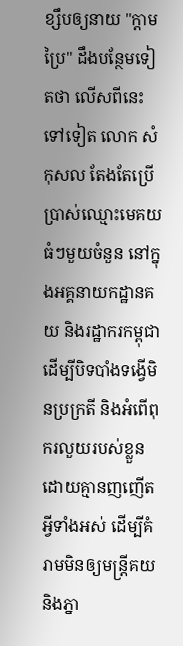ខ្សឹបឲ្យនាយ "ក្តាមប្រៃ" ដឹងបន្ថែមទៀតថា លើសពីនេះទៅទៀត លោក សំ កុសល តែងតែប្រើប្រាស់ឈ្មោះមេគយធំៗមួយចំនួន នៅក្នុងអគ្គនាយកដ្ឋានគយ និងរដ្ឋាករកម្ពុជា ដើម្បីបិទបាំងទង្វើមិនប្រក្រតី និងអំពើពុករលួយរបស់ខ្លួន ដោយគ្មានញញើតអ្វីទាំងអស់ ដើម្បីគំរាមមិនឲ្យមន្ត្រីគយ និងភ្នា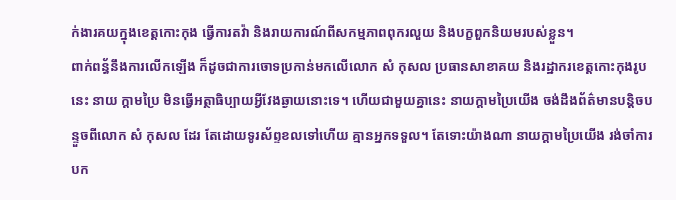ក់ងារគយក្នុងខេត្តកោះកុង ធ្វើការតវ៉ា និងរាយការណ៍ពីសកម្មភាពពុករលួយ និងបក្ខពួកនិយមរបស់ខ្លួន។
ពាក់ពន្ធ័នឹងការលើកឡើង ក៏ដូចជាការចោទប្រកាន់មកលើលោក សំ កុសល ប្រធានសាខាគយ និងរដ្ឋាករខេត្តកោះកុងរូបនេះ នាយ ក្តាមប្រៃ មិនធ្វើអត្ថាធិប្បាយអ្វីវែងឆ្ងាយនោះទេ។ ហើយជាមួយគ្នានេះ នាយក្តាមប្រៃយើង ចង់ដឹងព័ត៌មានបន្តិចបន្ទួចពីលោក សំ កុសល ដែរ តែដោយទូរស័ព្ទខលទៅហើយ គ្មានអ្នកទទួល។ តែទោះយ៉ាងណា នាយក្តាមប្រៃយើង រង់ចាំការបក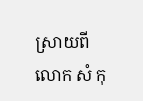ស្រាយពីលោក សំ កុ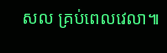សល គ្រប់ពេលវេលា៕